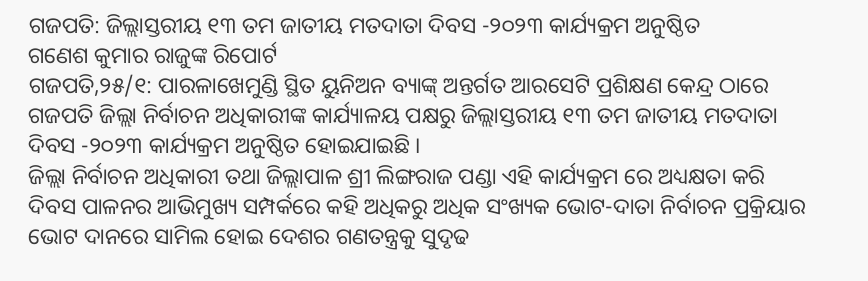ଗଜପତି: ଜିଲ୍ଲାସ୍ତରୀୟ ୧୩ ତମ ଜାତୀୟ ମତଦାତା ଦିବସ -୨୦୨୩ କାର୍ଯ୍ୟକ୍ରମ ଅନୁଷ୍ଠିତ
ଗଣେଶ କୁମାର ରାଜୁଙ୍କ ରିପୋର୍ଟ
ଗଜପତି,୨୫/୧: ପାରଳାଖେମୁଣ୍ଡି ସ୍ଥିତ ୟୁନିଅନ ବ୍ୟାଙ୍କ୍ ଅନ୍ତର୍ଗତ ଆରସେଟି ପ୍ରଶିକ୍ଷଣ କେନ୍ଦ୍ର ଠାରେ ଗଜପତି ଜିଲ୍ଲା ନିର୍ବାଚନ ଅଧିକାରୀଙ୍କ କାର୍ଯ୍ୟାଳୟ ପକ୍ଷରୁ ଜିଲ୍ଲାସ୍ତରୀୟ ୧୩ ତମ ଜାତୀୟ ମତଦାତା ଦିବସ -୨୦୨୩ କାର୍ଯ୍ୟକ୍ରମ ଅନୁଷ୍ଠିତ ହୋଇଯାଇଛି ।
ଜିଲ୍ଲା ନିର୍ବାଚନ ଅଧିକାରୀ ତଥା ଜିଲ୍ଲାପାଳ ଶ୍ରୀ ଲିଙ୍ଗରାଜ ପଣ୍ଡା ଏହି କାର୍ଯ୍ୟକ୍ରମ ରେ ଅଧ୍ୟକ୍ଷତା କରି ଦିବସ ପାଳନର ଆଭିମୁଖ୍ୟ ସମ୍ପର୍କରେ କହି ଅଧିକରୁ ଅଧିକ ସଂଖ୍ୟକ ଭୋଟ-ଦାତା ନିର୍ବାଚନ ପ୍ରକ୍ରିୟାର ଭୋଟ ଦାନରେ ସାମିଲ ହୋଇ ଦେଶର ଗଣତନ୍ତ୍ରକୁ ସୁଦୃଢ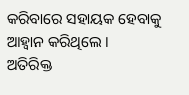କରିବାରେ ସହାୟକ ହେବାକୁ ଆହ୍ବାନ କରିଥିଲେ ।
ଅତିରିକ୍ତ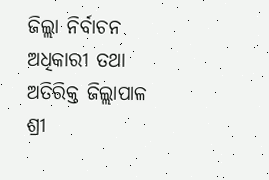ଜିଲ୍ଲା ନିର୍ବାଚନ ଅଧିକାରୀ ତଥା ଅତିରିକ୍ତ ଜିଲ୍ଲାପାଳ ଶ୍ରୀ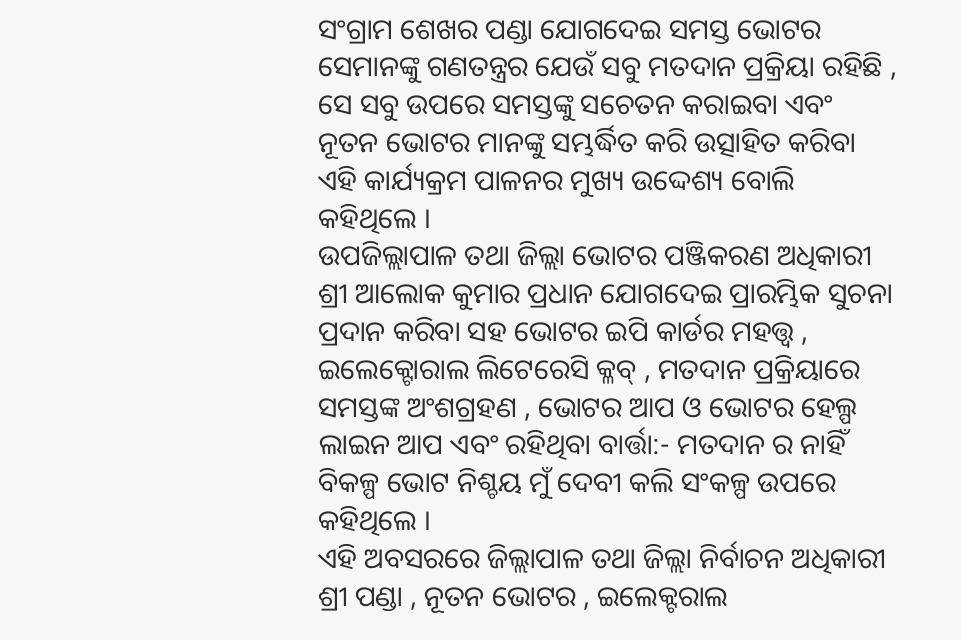ସଂଗ୍ରାମ ଶେଖର ପଣ୍ଡା ଯୋଗଦେଇ ସମସ୍ତ ଭୋଟର ସେମାନଙ୍କୁ ଗଣତନ୍ତ୍ରର ଯେଉଁ ସବୁ ମତଦାନ ପ୍ରକ୍ରିୟା ରହିଛି , ସେ ସବୁ ଉପରେ ସମସ୍ତଙ୍କୁ ସଚେତନ କରାଇବା ଏବଂ ନୂତନ ଭୋଟର ମାନଙ୍କୁ ସମ୍ଭର୍ଦ୍ଧିତ କରି ଉତ୍ସାହିତ କରିବା ଏହି କାର୍ଯ୍ୟକ୍ରମ ପାଳନର ମୁଖ୍ୟ ଉଦ୍ଦେଶ୍ୟ ବୋଲି କହିଥିଲେ ।
ଉପଜିଲ୍ଲାପାଳ ତଥା ଜିଲ୍ଲା ଭୋଟର ପଞ୍ଜିକରଣ ଅଧିକାରୀ ଶ୍ରୀ ଆଲୋକ କୁମାର ପ୍ରଧାନ ଯୋଗଦେଇ ପ୍ରାରମ୍ଭିକ ସୁଚନା ପ୍ରଦାନ କରିବା ସହ ଭୋଟର ଇପି କାର୍ଡର ମହତ୍ତ୍ଵ , ଇଲେକ୍ଟୋରାଲ ଲିଟେରେସି କ୍ଳବ୍ , ମତଦାନ ପ୍ରକ୍ରିୟାରେ ସମସ୍ତଙ୍କ ଅଂଶଗ୍ରହଣ , ଭୋଟର ଆପ ଓ ଭୋଟର ହେଲ୍ପ ଲାଇନ ଆପ ଏବଂ ରହିଥିବା ବାର୍ତ୍ତା:- ମତଦାନ ର ନାହିଁ ବିକଳ୍ପ ଭୋଟ ନିଶ୍ଚୟ ମୁଁ ଦେବୀ କଲି ସଂକଳ୍ପ ଉପରେ କହିଥିଲେ ।
ଏହି ଅବସରରେ ଜିଲ୍ଲାପାଳ ତଥା ଜିଲ୍ଲା ନିର୍ବାଚନ ଅଧିକାରୀ ଶ୍ରୀ ପଣ୍ଡା , ନୂତନ ଭୋଟର , ଇଲେକ୍ଟରାଲ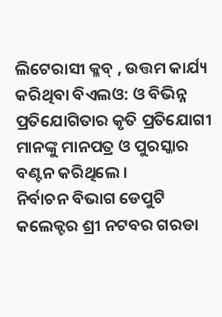ଲିଟେରାସୀ କ୍ଳବ୍ , ଉତ୍ତମ କାର୍ଯ୍ୟ କରିଥିବା ବିଏଲଓ: ଓ ବିଭିନ୍ନ ପ୍ରତିଯୋଗିତାର କୃତି ପ୍ରତିଯୋଗୀ ମାନଙ୍କୁ ମାନପତ୍ର ଓ ପୁରସ୍କାର ବଣ୍ଟନ କରିଥିଲେ ।
ନିର୍ବାଚନ ବିଭାଗ ଡେପୁଟି କଲେକ୍ଟର ଶ୍ରୀ ନଟବର ଗରଡା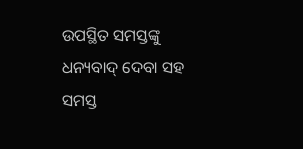ଉପସ୍ଥିତ ସମସ୍ତଙ୍କୁ ଧନ୍ୟବାଦ୍ ଦେବା ସହ ସମସ୍ତ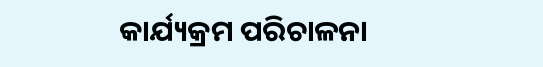କାର୍ଯ୍ୟକ୍ରମ ପରିଚାଳନା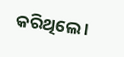କରିଥିଲେ ।